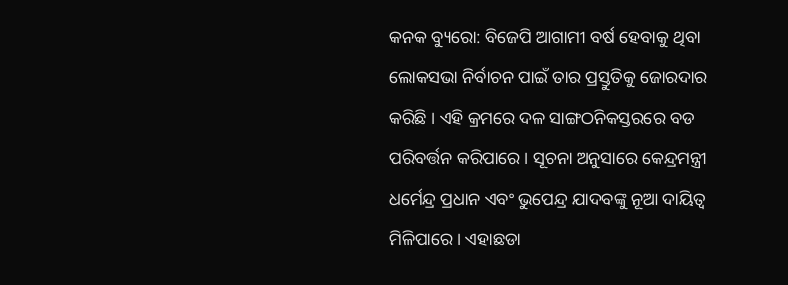କନକ ବ୍ୟୁରୋ: ବିଜେପି ଆଗାମୀ ବର୍ଷ ହେବାକୁ ଥିବା ଲୋକସଭା ନିର୍ବାଚନ ପାଇଁ ତାର ପ୍ରସ୍ତୁତିକୁ ଜୋରଦାର କରିଛି । ଏହି କ୍ରମରେ ଦଳ ସାଙ୍ଗଠନିକସ୍ତରରେ ବଡ ପରିବର୍ତ୍ତନ କରିପାରେ । ସୂଚନା ଅନୁସାରେ କେନ୍ଦ୍ରମନ୍ତ୍ରୀ ଧର୍ମେନ୍ଦ୍ର ପ୍ରଧାନ ଏବଂ ଭୁପେନ୍ଦ୍ର ଯାଦବଙ୍କୁ ନୂଆ ଦାୟିତ୍ୱ ମିଳିପାରେ । ଏହାଛଡା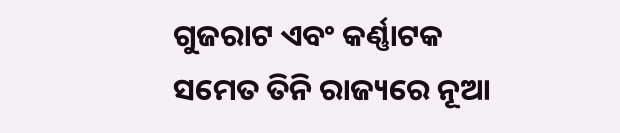ଗୁଜରାଟ ଏବଂ କର୍ଣ୍ଣାଟକ ସମେତ ତିନି ରାଜ୍ୟରେ ନୂଆ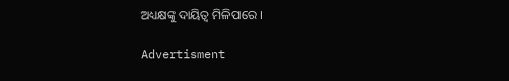ଅଧ୍ୟକ୍ଷଙ୍କୁ ଦାୟିତ୍ୱ ମିଳିପାରେ ।

Advertisment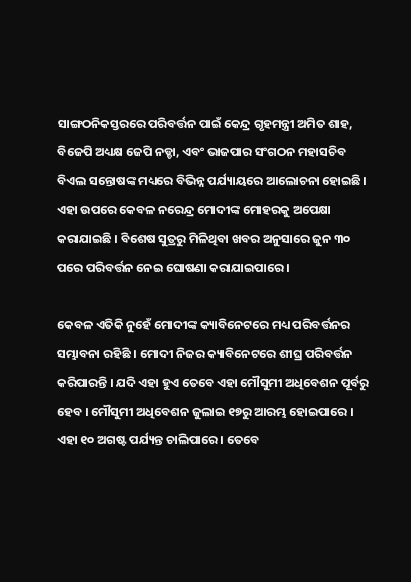ସାଙ୍ଗଠନିକସ୍ତରରେ ପରିବର୍ତ୍ତନ ପାଇଁ କେନ୍ଦ୍ର ଗୃହମନ୍ତ୍ରୀ ଅମିତ ଶାହ, ବିଜେପି ଅଧ୍ୟକ୍ଷ ଜେପି ନଡ୍ଡା, ଏବଂ ଭାଜପାର ସଂଗଠନ ମହାସଚିବ ବିଏଲ ସନ୍ତୋଷଙ୍କ ମଧ୍ୟରେ ବିଭିନ୍ନ ପର୍ଯ୍ୟାୟରେ ଆଲୋଚନା ହୋଇଛି । ଏହା ଉପରେ କେବଳ ନରେନ୍ଦ୍ର ମୋଦୀଙ୍କ ମୋହରକୁ ଅପେକ୍ଷା କରାଯାଇଛି । ବିଶେଷ ସୁତ୍ରରୁ ମିଳିଥିବା ଖବର ଅନୁସାରେ ଜୁନ ୩୦ ପରେ ପରିବର୍ତ୍ତନ ନେଇ ଘୋଷଣା କରାଯାଇପାରେ ।

କେବଳ ଏତିକି ନୁହେଁ ମୋଦୀଙ୍କ କ୍ୟାବିନେଟରେ ମଧ୍ୟ ପରିବର୍ତ୍ତନର ସମ୍ଭାବନା ରହିଛି । ମୋଦୀ ନିଜର କ୍ୟାବିନେଟରେ ଶୀଘ୍ର ପରିବର୍ତ୍ତନ କରିପାରନ୍ତି । ଯଦି ଏହା ହୁଏ ତେବେ ଏହା ମୌସୁମୀ ଅଧିବେଶନ ପୂର୍ବରୁ ହେବ । ମୌସୁମୀ ଅଧିବେଶନ ଜୁଲାଇ ୧୭ରୁ ଆରମ୍ଭ ହୋଇପାରେ । ଏହା ୧୦ ଅଗଷ୍ଟ ପର୍ଯ୍ୟନ୍ତ ଚାଲିପାରେ । ତେବେ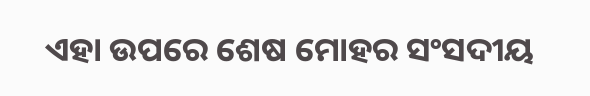ଏହା ଉପରେ ଶେଷ ମୋହର ସଂସଦୀୟ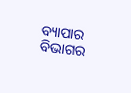ବ୍ୟାପାର ବିଭାଗର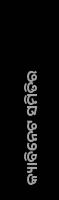କ୍ୟାବିନେଟ ସମିତିର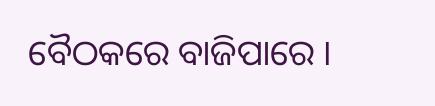ବୈଠକରେ ବାଜିପାରେ ।